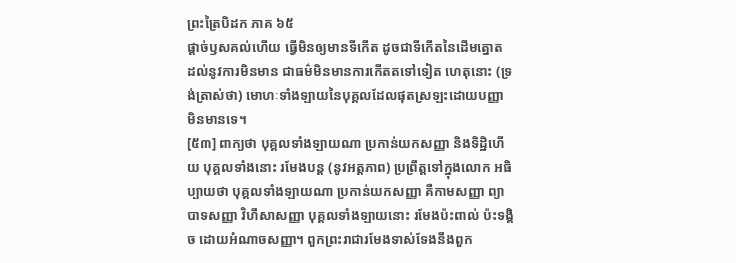ព្រះត្រៃបិដក ភាគ ៦៥
ផ្តាច់ឫសគល់ហើយ ធ្វើមិនឲ្យមានទីកើត ដូចជាទីកើតនៃដើមត្នោត ដល់នូវការមិនមាន ជាធម៌មិនមានការកើតតទៅទៀត ហេតុនោះ (ទ្រង់ត្រាស់ថា) មោហៈទាំងឡាយនៃបុគ្គលដែលផុតស្រឡះដោយបញ្ញា មិនមានទេ។
[៥៣] ពាក្យថា បុគ្គលទាំងឡាយណា ប្រកាន់យកសញ្ញា និងទិដ្ឋិហើយ បុគ្គលទាំងនោះ រមែងបន្ត (នូវអត្តភាព) ប្រព្រឹត្តទៅក្នុងលោក អធិប្បាយថា បុគ្គលទាំងឡាយណា ប្រកាន់យកសញ្ញា គឺកាមសញ្ញា ព្យាបាទសញ្ញា វិហឹសាសញ្ញា បុគ្គលទាំងឡាយនោះ រមែងប៉ះពាល់ ប៉ះទង្គិច ដោយអំណាចសញ្ញា។ ពួកព្រះរាជារមែងទាស់ទែងនឹងពួក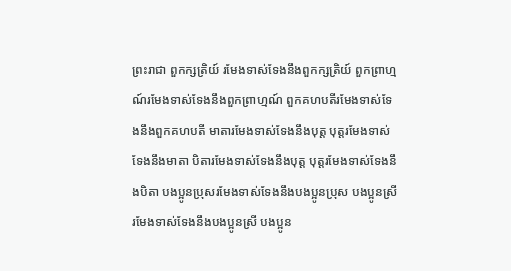ព្រះរាជា ពួកក្សត្រិយ៍ រមែងទាស់ទែងនឹងពួកក្សត្រិយ៍ ពួកព្រាហ្មណ៍រមែងទាស់ទែងនឹងពួកព្រាហ្មណ៍ ពួកគហបតីរមែងទាស់ទែងនឹងពួកគហបតី មាតារមែងទាស់ទែងនឹងបុត្ត បុត្តរមែងទាស់ទែងនឹងមាតា បិតារមែងទាស់ទែងនឹងបុត្ត បុត្តរមែងទាស់ទែងនឹងបិតា បងប្អូនប្រុសរមែងទាស់ទែងនឹងបងប្អូនប្រុស បងប្អូនស្រី រមែងទាស់ទែងនឹងបងប្អូនស្រី បងប្អូន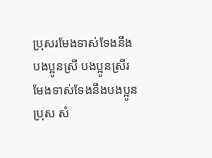ប្រុសរមែងទាស់ទែងនឹងបងប្អូនស្រី បងប្អូនស្រីរមែងទាស់ទែងនឹងបងប្អូនប្រុស សំ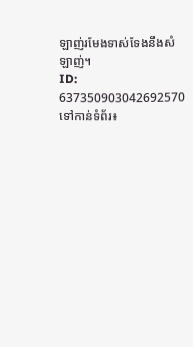ឡាញ់រមែងទាស់ទែងនឹងសំឡាញ់។
ID: 637350903042692570
ទៅកាន់ទំព័រ៖